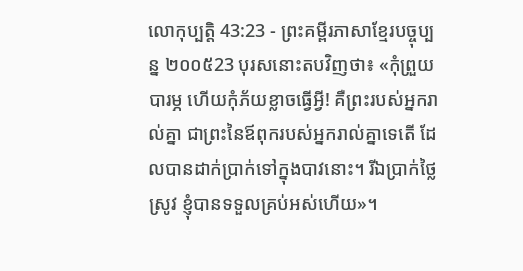លោកុប្បត្តិ 43:23 - ព្រះគម្ពីរភាសាខ្មែរបច្ចុប្បន្ន ២០០៥23 បុរសនោះតបវិញថា៖ «កុំព្រួយបារម្ភ ហើយកុំភ័យខ្លាចធ្វើអ្វី! គឺព្រះរបស់អ្នករាល់គ្នា ជាព្រះនៃឪពុករបស់អ្នករាល់គ្នាទេតើ ដែលបានដាក់ប្រាក់ទៅក្នុងបាវនោះ។ រីឯប្រាក់ថ្លៃស្រូវ ខ្ញុំបានទទួលគ្រប់អស់ហើយ»។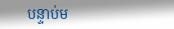បន្ទាប់ម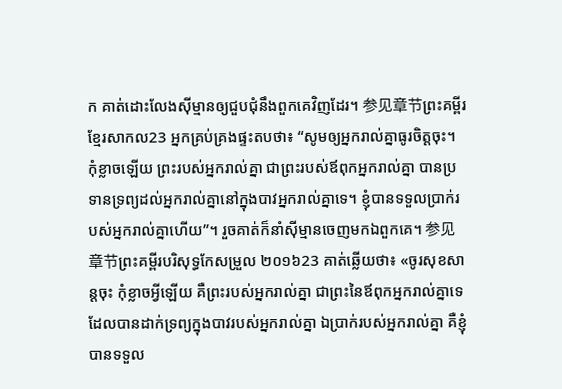ក គាត់ដោះលែងស៊ីម្មានឲ្យជួបជុំនឹងពួកគេវិញដែរ។ 参见章节ព្រះគម្ពីរខ្មែរសាកល23 អ្នកគ្រប់គ្រងផ្ទះតបថា៖ “សូមឲ្យអ្នករាល់គ្នាធូរចិត្តចុះ។ កុំខ្លាចឡើយ ព្រះរបស់អ្នករាល់គ្នា ជាព្រះរបស់ឪពុកអ្នករាល់គ្នា បានប្រទានទ្រព្យដល់អ្នករាល់គ្នានៅក្នុងបាវអ្នករាល់គ្នាទេ។ ខ្ញុំបានទទួលប្រាក់របស់អ្នករាល់គ្នាហើយ”។ រួចគាត់ក៏នាំស៊ីម្មានចេញមកឯពួកគេ។ 参见章节ព្រះគម្ពីរបរិសុទ្ធកែសម្រួល ២០១៦23 គាត់ឆ្លើយថា៖ «ចូរសុខសាន្តចុះ កុំខ្លាចអ្វីឡើយ គឺព្រះរបស់អ្នករាល់គ្នា ជាព្រះនៃឪពុកអ្នករាល់គ្នាទេ ដែលបានដាក់ទ្រព្យក្នុងបាវរបស់អ្នករាល់គ្នា ឯប្រាក់របស់អ្នករាល់គ្នា គឺខ្ញុំបានទទួល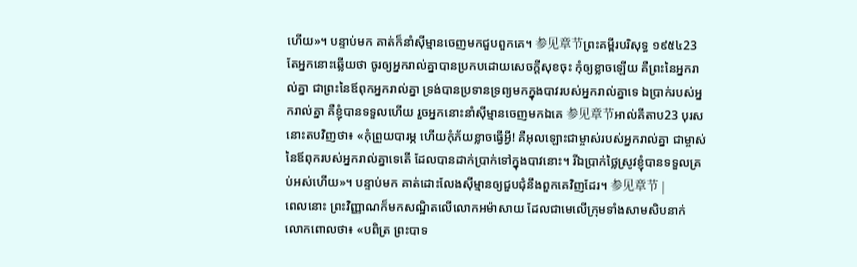ហើយ»។ បន្ទាប់មក គាត់ក៏នាំស៊ីម្មានចេញមកជួបពួកគេ។ 参见章节ព្រះគម្ពីរបរិសុទ្ធ ១៩៥៤23 តែអ្នកនោះឆ្លើយថា ចូរឲ្យអ្នករាល់គ្នាបានប្រកបដោយសេចក្ដីសុខចុះ កុំឲ្យខ្លាចឡើយ គឺព្រះនៃអ្នករាល់គ្នា ជាព្រះនៃឪពុកអ្នករាល់គ្នា ទ្រង់បានប្រទានទ្រព្យមកក្នុងបាវរបស់អ្នករាល់គ្នាទេ ឯប្រាក់របស់អ្នករាល់គ្នា គឺខ្ញុំបានទទួលហើយ រួចអ្នកនោះនាំស៊ីម្មានចេញមកឯគេ 参见章节អាល់គីតាប23 បុរសនោះតបវិញថា៖ «កុំព្រួយបារម្ភ ហើយកុំភ័យខ្លាចធ្វើអ្វី! គឺអុលឡោះជាម្ចាស់របស់អ្នករាល់គ្នា ជាម្ចាស់នៃឪពុករបស់អ្នករាល់គ្នាទេតើ ដែលបានដាក់ប្រាក់ទៅក្នុងបាវនោះ។ រីឯប្រាក់ថ្លៃស្រូវខ្ញុំបានទទួលគ្រប់អស់ហើយ»។ បន្ទាប់មក គាត់ដោះលែងស៊ីម្មានឲ្យជួបជុំនឹងពួកគេវិញដែរ។ 参见章节 |
ពេលនោះ ព្រះវិញ្ញាណក៏មកសណ្ឋិតលើលោកអម៉ាសាយ ដែលជាមេលើក្រុមទាំងសាមសិបនាក់ លោកពោលថា៖ «បពិត្រ ព្រះបាទ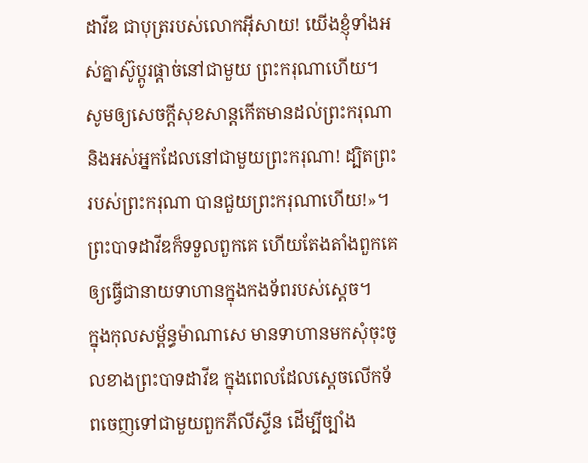ដាវីឌ ជាបុត្ររបស់លោកអ៊ីសាយ! យើងខ្ញុំទាំងអស់គ្នាស៊ូប្ដូរផ្ដាច់នៅជាមួយ ព្រះករុណាហើយ។ សូមឲ្យសេចក្ដីសុខសាន្តកើតមានដល់ព្រះករុណា និងអស់អ្នកដែលនៅជាមួយព្រះករុណា! ដ្បិតព្រះរបស់ព្រះករុណា បានជួយព្រះករុណាហើយ!»។ ព្រះបាទដាវីឌក៏ទទួលពួកគេ ហើយតែងតាំងពួកគេ ឲ្យធ្វើជានាយទាហានក្នុងកងទ័ពរបស់ស្ដេច។
ក្នុងកុលសម្ព័ន្ធម៉ាណាសេ មានទាហានមកសុំចុះចូលខាងព្រះបាទដាវីឌ ក្នុងពេលដែលស្ដេចលើកទ័ពចេញទៅជាមួយពួកភីលីស្ទីន ដើម្បីច្បាំង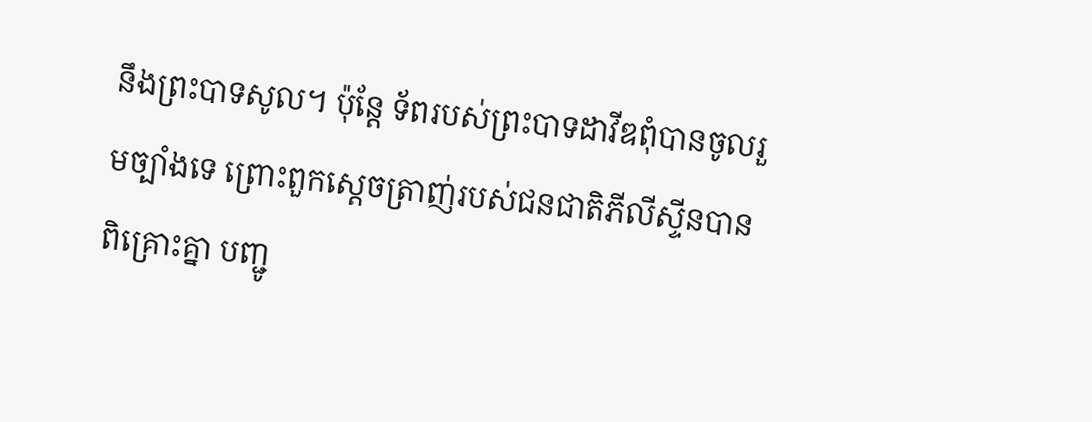នឹងព្រះបាទសូល។ ប៉ុន្តែ ទ័ពរបស់ព្រះបាទដាវីឌពុំបានចូលរួមច្បាំងទេ ព្រោះពួកស្ដេចត្រាញ់របស់ជនជាតិភីលីស្ទីនបានពិគ្រោះគ្នា បញ្ជូ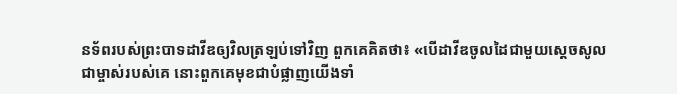នទ័ពរបស់ព្រះបាទដាវីឌឲ្យវិលត្រឡប់ទៅវិញ ពួកគេគិតថា៖ «បើដាវីឌចូលដៃជាមួយស្ដេចសូល ជាម្ចាស់របស់គេ នោះពួកគេមុខជាបំផ្លាញយើងទាំ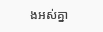ងអស់គ្នា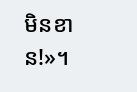មិនខាន!»។